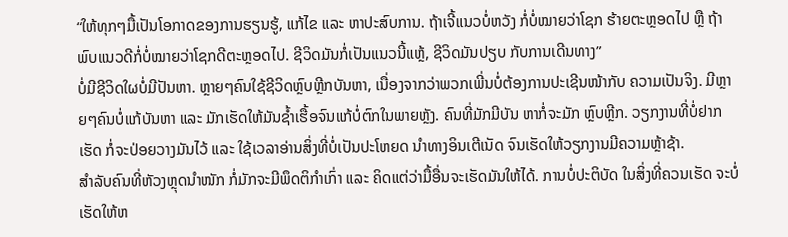“ໃຫ້ທຸກໆມື້ເປັນໂອກາດຂອງການຮຽນຮູ້, ແກ້ໄຂ ແລະ ຫາປະສົບການ. ຖ້າເຈີ້ແນວບໍ່ຫວັງ ກໍ່ບໍ່ໝາຍວ່າໂຊກ ຮ້າຍຕະຫຼອດໄປ ຫຼື ຖ້າພົບແນວດີກໍ່ບໍ່ໝາຍວ່າໂຊກດີຕະຫຼອດໄປ. ຊີວິດມັນກໍ່ເປັນແນວນີ້ແຫຼ້, ຊີວິດມັນປຽບ ກັບການເດີນທາງ”
ບໍ່ມີຊີວິດໃຜບໍ່ມີປັນຫາ. ຫຼາຍໆຄົນໃຊ້ຊີວິດຫຼົບຫຼີກບັນຫາ, ເນື່ອງຈາກວ່າພວກເພີ່ນບໍ່ຕ້ອງການປະເຊີນໜ້າກັບ ຄວາມເປັນຈິງ. ມີຫຼາຍໆຄົນບໍ່ແກ້ບັນຫາ ແລະ ມັກເຮັດໃຫ້ມັນຊ້ຳເຮື້ອຈົນແກ້ບໍ່ຕົກໃນພາຍຫຼັງ. ຄົນທີ່ມັກມີບັນ ຫາກໍ່ຈະມັກ ຫຼົບຫຼີກ. ວຽກງານທີ່ບໍ່ຢາກເຮັດ ກໍ່ຈະປ່ອຍວາງມັນໄວ້ ແລະ ໃຊ້ເວລາອ່ານສິ່ງທີ່ບໍ່ເປັນປະໂຫຍດ ນຳທາງອິນເຕີເນັດ ຈົນເຮັດໃຫ້ວຽກງານມີຄວາມຫຼ້າຊ້າ.
ສຳລັບຄົນທີ່ຫັວງຫຼຸດນຳໜັກ ກໍ່ມັກຈະມີພຶດຕິກຳເກົ່າ ແລະ ຄິດແຕ່ວ່າມື້ອື່ນຈະເຮັດມັນໃຫ້ໄດ້. ການບໍ່ປະຕິບັດ ໃນສິ່ງທີ່ຄວນເຮັດ ຈະບໍ່ເຮັດໃຫ້ຫ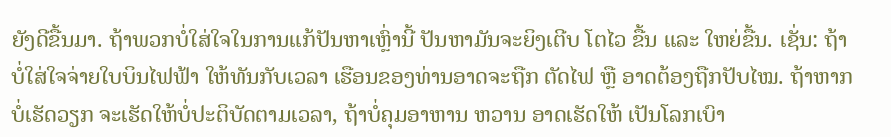ຍັງດີຂື້ນມາ. ຖ້າພວກບໍ່ໃສ່ໃຈໃນການແກ້ປັນຫາເຫຼົ່ານີ້ ປັນຫາມັນຈະຍິງເຕີບ ໂຕໄວ ຂື້ນ ແລະ ໃຫຍ່ຂື້ນ. ເຊັ່ນ: ຖ້າບໍ່ໃສ່ໃຈຈ່າຍໃບບິນໄຟຟ້າ ໃຫ້ທັນກັບເວລາ ເຮືອນຂອງທ່ານອາດຈະຖືກ ຕັດໄຟ ຫຼື ອາດຕ້ອງຖືກປັບໄໝ. ຖ້າຫາກບໍ່ເຮັດວຽກ ຈະເຮັດໃຫ້ບໍ່ປະຕິບັດຕາມເວລາ, ຖ້າບໍ່ຄຸມອາຫານ ຫວານ ອາດເຮັດໃຫ້ ເປັນໂລກເບົາ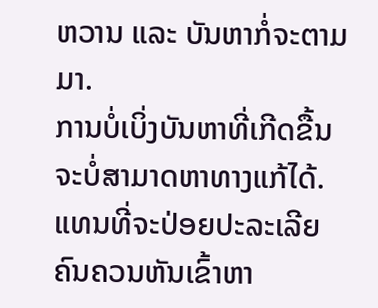ຫວານ ແລະ ບັນຫາກໍ່ຈະຕາມມາ.
ການບໍ່ເບິ່ງບັນຫາທີ່ເກີດຂື້ນ ຈະບໍ່ສາມາດຫາທາງແກ້ໄດ້. ແທນທີ່ຈະປ່ອຍປະລະເລີຍ ຄົນຄວນຫັນເຂົ້າຫາ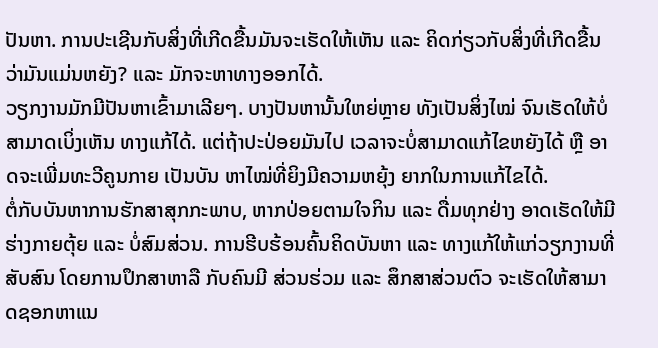ປັນຫາ. ການປະເຊີນກັບສິ່ງທີ່ເກີດຂື້ນມັນຈະເຮັດໃຫ້ເຫັນ ແລະ ຄິດກ່ຽວກັບສິ່ງທີ່ເກີດຂື້ນວ່າມັນແມ່ນຫຍັງ? ແລະ ມັກຈະຫາທາງອອກໄດ້.
ວຽກງານມັກມີປັນຫາເຂົ້າມາເລີຍໆ. ບາງປັນຫານັ້ນໃຫຍ່ຫຼາຍ ທັງເປັນສິ່ງໄໝ່ ຈົນເຮັດໃຫ້ບໍ່ສາມາດເບິ່ງເຫັນ ທາງແກ້ໄດ້. ແຕ່ຖ້າປະປ່ອຍມັນໄປ ເວລາຈະບໍ່ສາມາດແກ້ໄຂຫຍັງໄດ້ ຫຼື ອາດຈະເພີ່ມທະວີຄູນກາຍ ເປັນບັນ ຫາໄໝ່ທີ່ຍິງມີຄວາມຫຍຸ້ງ ຍາກໃນການແກ້ໄຂໄດ້.
ຕໍ່ກັບບັນຫາການຮັກສາສຸກກະພາບ, ຫາກປ່ອຍຕາມໃຈກິນ ແລະ ດື່ມທຸກຢ່າງ ອາດເຮັດໃຫ້ມີຮ່າງກາຍຕຸ້ຍ ແລະ ບໍ່ສົມສ່ວນ. ການຮີບຮ້ອນຄົ້ນຄິດບັນຫາ ແລະ ທາງແກ້ໃຫ້ແກ່ວຽກງານທີ່ສັບສົນ ໂດຍການປຶກສາຫາລື ກັບຄົນມີ ສ່ວນຮ່ວມ ແລະ ສຶກສາສ່ວນຕົວ ຈະເຮັດໃຫ້ສາມາດຊອກຫາແນ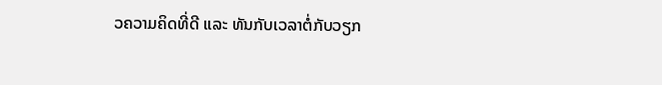ວຄວາມຄິດທີ່ດີ ແລະ ທັນກັບເວລາຕໍ່ກັບວຽກ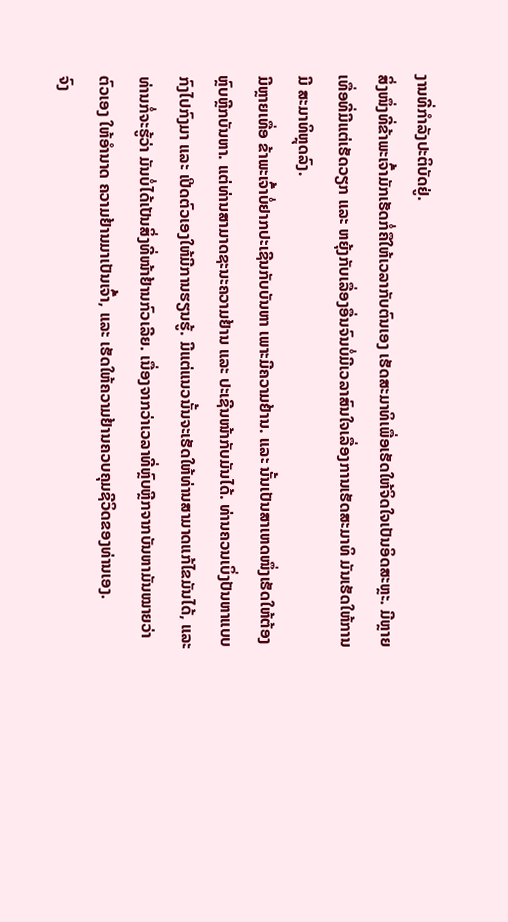ງານທີ່ກຳລັງປະຕິບັດຢູ່.
ສິ່ງໜຶ່ງທີ່ຂ້າພະເຈົ້າມັກເຮັດກໍ່ຄືໃຫ້ເວລາກັບຕົນເອງ ເຮັດສະມາທິເພື່ອເຮັດໃຫ້ຈິດໃຈເປັນອິດສະຫຼະ. ມີຫຼາຍ ເທື່ອທີ່ມີແຕ່ເຮັດວຽກ ແລະ ຫຍຸ້ງກັບເລື່ອງອື່ນຈົນບໍ່ມີເວລາສົນໃຈເລື່ອງການເຮັດສະມາທິ ມັນເຮັດໃຫ້ການມີ ສະມາທິຫຼຸດລົງ.
ມີຫຼາຍເທື່ອ ຂ້າພະເຈົ້າບໍ່ຢາກປະເຊີນກັບບັນຫາ ເພາະມີຄວາມຢ້ານ. ແລະ ນັ້ນເປັນສາເຫດໜຶ່ງເຮັດໃຫ້ຕ້ອງ ຫຼົບຫຼີກບັນຫາ. ແຕ່ທ່ານສາມາດຊະນະຄວາມຢ້ານ ແລະ ປະເຊີນໜ້າກັບມັນໄດ້. ທ່ານຄວນເບິ່ງປັນຫາແບບ ກົງໄປກົງມາ ແລະ ເປີດຕົວເອງໃຫ້ມີການຮຽນຮູ້. ມີແຕ່ແນວນັ້ນຈະເຮັດໃຫ້ທ່ານສາມາດແກ້ໄຂມັນໄດ້, ແລະ ທ່ານກໍ່ຈະຮູ້ວ່າ ມັນບໍ່ໄດ້ເປັນສິ່ງທີ່ໜ້າຢ້ານກົວເລີຍ. ເນື່ອງຈາກວ່າເວລາທີ່ຫຼົບຫຼີກຈາກບັນຫາມັນໝາຍວ່າ ຕົວເອງ ໃຫ້ອຳນາດ ຄວາມຢ້ານມາເປັນເຈົ້າ, ແລະ ເຮັດໃຫ້ຄວາມຢ້ານຄວບຄຸມຊີວິດຂອງທ່ານເອງ.
ຈົງ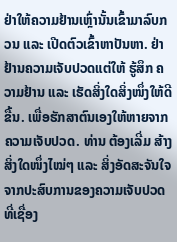ຢ່າໃຫ້ຄວາມຢ້ານເຫຼົ່ານັ້ນເຂົ້າມາລົບກວນ ແລະ ເປີດຕົວເຂົ້າຫາປັນຫາ. ຢ່າຢ້ານຄວາມເຈັບປວດແຕ່ໃຫ້ ຮູ້ສຶກ ຄວາມຢ້ານ ແລະ ເຮັດສິ່ງໃດສິ່ງໜຶ່ງໃຫ້ດີຂື້ນ. ເພື່ອຮັກສາຕົນເອງໃຫ້ຫາຍຈາກຄວາມເຈັບປວດ. ທ່ານ ຕ້ອງເລີ່ມ ສ້າງສິ່ງໃດໜຶ່ງໄໝ່ໆ ແລະ ສິ່ງອັດສະຈັນໃຈຈາກປະສົບການຂອງຄວາມເຈັບປວດ ທີ່ເຊື່ອງ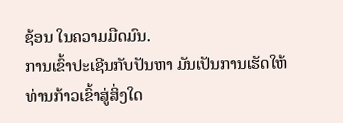ຊ້ອນ ໃນຄວາມມືດມົນ.
ການເຂົ້າປະເຊີນກັບປັນຫາ ມັນເປັນການເຮັດໃຫ້ທ່ານກ້າວເຂົ້າສູ່ສິ່ງໃດ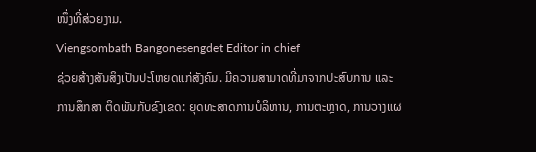ໜຶ່ງທີ່ສ່ວຍງາມ.
Viengsombath Bangonesengdet Editor in chief
ຊ່ວຍສ້າງສັນສິງເປັນປະໂຫຍດແກ່ສັງຄົມ. ມີຄວາມສາມາດທີ່ມາຈາກປະສົບການ ແລະ ການສຶກສາ ຕິດພັນກັບຂົງເຂດ: ຍຸດທະສາດການບໍລິຫານ, ການຕະຫຼາດ, ການວາງແຜ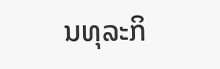ນທຸລະກິ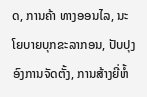ດ, ການຄ້າ ທາງອອນໄລ, ນະໂຍບາຍບຸກຂະລາກອນ, ປັບປຸງອົງການຈັດຕັ້ງ, ການສ້າງຍີ່ຫໍ້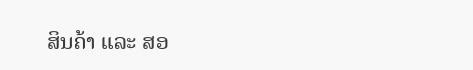ສິນຄ້າ ແລະ ສອ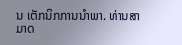ນ ເຕັກນິກການນຳພາ. ທ່ານສາມາດ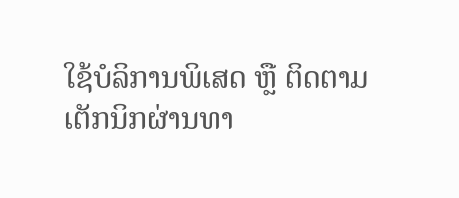ໃຊ້ບໍລິການພິເສດ ຫຼື ຕິດຕາມເຕັກນິກຜ່ານທາ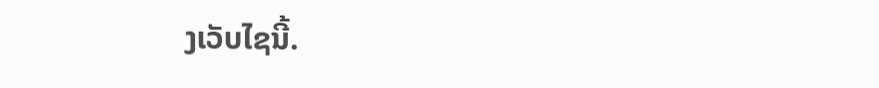ງເວັບໄຊນີ້.